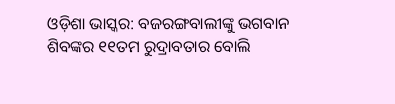ଓଡ଼ିଶା ଭାସ୍କର: ବଜରଙ୍ଗବାଲୀଙ୍କୁ ଭଗବାନ ଶିବଙ୍କର ୧୧ତମ ରୁଦ୍ରାବତାର ବୋଲି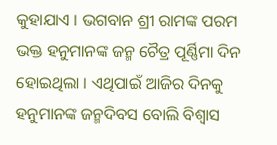କୁହାଯାଏ । ଭଗବାନ ଶ୍ରୀ ରାମଙ୍କ ପରମ ଭକ୍ତ ହନୁମାନଙ୍କ ଜନ୍ମ ଚୈତ୍ର ପୂର୍ଣ୍ଣିମା ଦିନ ହୋଇଥିଲା । ଏଥିପାଇଁ ଆଜିର ଦିନକୁ ହନୁମାନଙ୍କ ଜନ୍ମଦିବସ ବୋଲି ବିଶ୍ୱାସ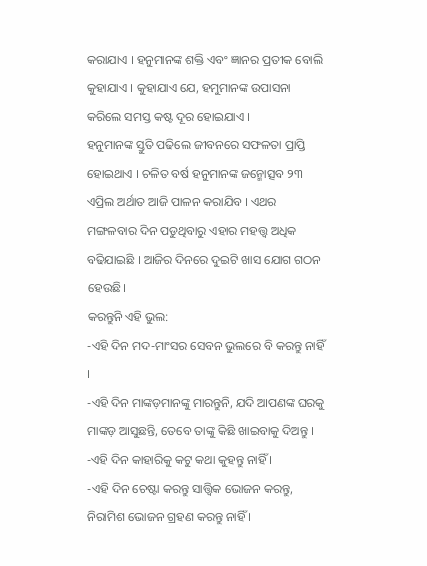କରାଯାଏ । ହନୁମାନଙ୍କ ଶକ୍ତି ଏବଂ ଜ୍ଞାନର ପ୍ରତୀକ ବୋଲି କୁହାଯାଏ । କୁହାଯାଏ ଯେ, ହମୁମାନଙ୍କ ଉପାସନା କରିଲେ ସମସ୍ତ କଷ୍ଟ ଦୂର ହୋଇଯାଏ ।
ହନୁମାନଙ୍କ ସ୍ତୁତି ପଢିଲେ ଜୀବନରେ ସଫଳତା ପ୍ରାପ୍ତି ହୋଇଥାଏ । ଚଳିତ ବର୍ଷ ହନୁମାନଙ୍କ ଜନ୍ମୋତ୍ସବ ୨୩ ଏପ୍ରିଲ ଅର୍ଥାତ ଆଜି ପାଳନ କରାଯିବ । ଏଥର ମଙ୍ଗଳବାର ଦିନ ପଡୁଥିବାରୁ ଏହାର ମହତ୍ତ୍ୱ ଅଧିକ ବଢିଯାଇଛି । ଆଜିର ଦିନରେ ଦୁଇଟି ଖାସ ଯୋଗ ଗଠନ ହେଉଛି।
କରନ୍ତୁନି ଏହି ଭୁଲ:
-ଏହି ଦିନ ମଦ-ମାଂସର ସେବନ ଭୁଲରେ ବି କରନ୍ତୁ ନାହିଁ ।
-ଏହି ଦିନ ମାଙ୍କଡ଼ମାନଙ୍କୁ ମାରନ୍ତୁନି, ଯଦି ଆପଣଙ୍କ ଘରକୁ ମାଙ୍କଡ଼ ଆସୁଛନ୍ତି, ତେବେ ତାଙ୍କୁ କିଛି ଖାଇବାକୁ ଦିଅନ୍ତୁ ।
-ଏହି ଦିନ କାହାରିକୁ କଟୁ କଥା କୁହନ୍ତୁ ନାହିଁ ।
-ଏହି ଦିନ ଚେଷ୍ଟା କରନ୍ତୁ ସାତ୍ତ୍ୱିକ ଭୋଜନ କରନ୍ତୁ, ନିରାମିଶ ଭୋଜନ ଗ୍ରହଣ କରନ୍ତୁ ନାହିଁ ।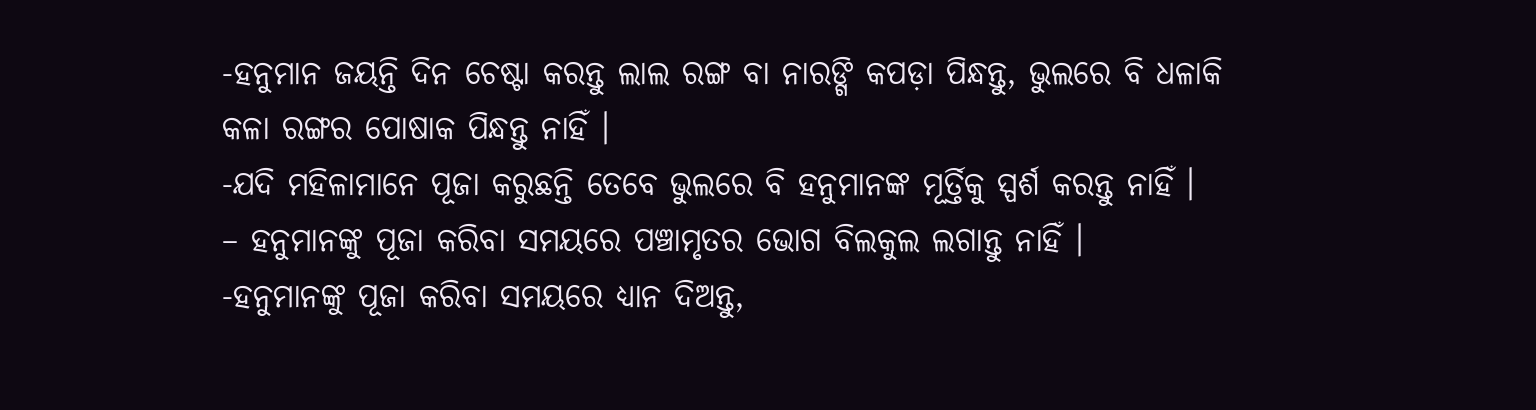-ହନୁମାନ ଜୟନ୍ତି ଦିନ ଚେଷ୍ଟା କରନ୍ତୁ ଲାଲ ରଙ୍ଗ ବା ନାରଙ୍ଗି କପଡ଼ା ପିନ୍ଧନ୍ତୁ, ଭୁଲରେ ବି ଧଳାକି କଳା ରଙ୍ଗର ପୋଷାକ ପିନ୍ଧନ୍ତୁ ନାହିଁ ।
-ଯଦି ମହିଳାମାନେ ପୂଜା କରୁଛନ୍ତି ତେବେ ଭୁଲରେ ବି ହନୁମାନଙ୍କ ମୂର୍ତ୍ତିକୁ ସ୍ପର୍ଶ କରନ୍ତୁ ନାହିଁ ।
– ହନୁମାନଙ୍କୁ ପୂଜା କରିବା ସମୟରେ ପଞ୍ଚାମୃତର ଭୋଗ ବିଲକୁଲ ଲଗାନ୍ତୁ ନାହିଁ ।
-ହନୁମାନଙ୍କୁ ପୂଜା କରିବା ସମୟରେ ଧ୍ୟାନ ଦିଅନ୍ତୁ,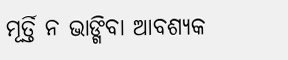ମୂର୍ତ୍ତି ନ ଭାଙ୍ଗିବା ଆବଶ୍ୟକ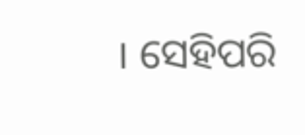। ସେହିପରି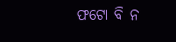ଫଟୋ ବି ନ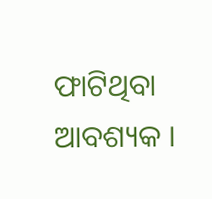ଫାଟିଥିବା ଆବଶ୍ୟକ ।